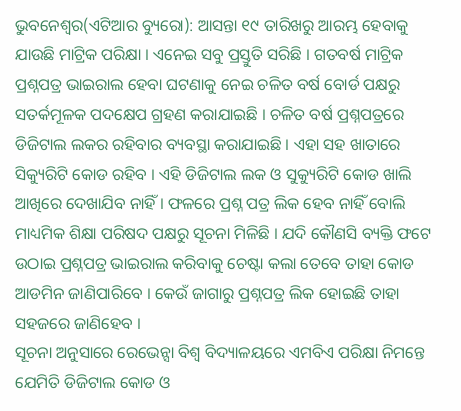ଭୁବନେଶ୍ୱର(ଏଟିଆର ବ୍ୟୁରୋ): ଆସନ୍ତା ୧୯ ତାରିଖରୁ ଆରମ୍ଭ ହେବାକୁ ଯାଉଛି ମାଟ୍ରିକ ପରିକ୍ଷା । ଏନେଇ ସବୁ ପ୍ରସ୍ତୁତି ସରିଛି । ଗତବର୍ଷ ମାଟ୍ରିକ ପ୍ରଶ୍ନପତ୍ର ଭାଇରାଲ ହେବା ଘଟଣାକୁ ନେଇ ଚଳିତ ବର୍ଷ ବୋର୍ଡ ପକ୍ଷରୁ ସତର୍କମୂଳକ ପଦକ୍ଷେପ ଗ୍ରହଣ କରାଯାଇଛି । ଚଳିତ ବର୍ଷ ପ୍ରଶ୍ନପତ୍ରରେ ଡିଜିଟାଲ ଲକର ରହିବାର ବ୍ୟବସ୍ଥା କରାଯାଇଛି । ଏହା ସହ ଖାତାରେ ସିକ୍ୟୁରିଟି କୋଡ ରହିବ । ଏହି ଡିଜିଟାଲ ଲକ ଓ ସୁକ୍ୟୁରିଟି କୋଡ ଖାଲି ଆଖିରେ ଦେଖାଯିବ ନାହିଁ । ଫଳରେ ପ୍ରଶ୍ନ ପତ୍ର ଲିକ ହେବ ନାହିଁ ବୋଲି ମାଧ୍ୟମିକ ଶିକ୍ଷା ପରିଷଦ ପକ୍ଷରୁ ସୂଚନା ମିଳିଛି । ଯଦି କୌଣସି ବ୍ୟକ୍ତି ଫଟେ ଉଠାଇ ପ୍ରଶ୍ନପତ୍ର ଭାଇରାଲ କରିବାକୁ ଚେଷ୍ଟା କଲା ତେବେ ତାହା କୋଡ ଆଡମିନ ଜାଣିପାରିବେ । କେଉଁ ଜାଗାରୁ ପ୍ରଶ୍ନପତ୍ର ଲିକ ହୋଇଛି ତାହା ସହଜରେ ଜାଣିହେବ ।
ସୂଚନା ଅନୁସାରେ ରେଭେନ୍ସା ବିଶ୍ୱ ବିଦ୍ୟାଳୟରେ ଏମବିଏ ପରିକ୍ଷା ନିମନ୍ତେ ଯେମିତି ଡିଜିଟାଲ କୋଡ ଓ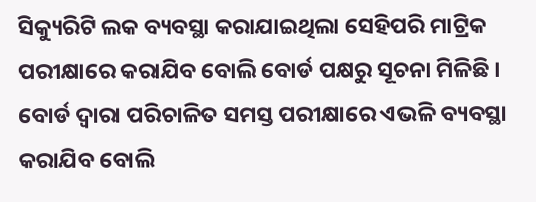ସିକ୍ୟୁରିଟି ଲକ ବ୍ୟବସ୍ଥା କରାଯାଇଥିଲା ସେହିପରି ମାଟ୍ରିକ ପରୀକ୍ଷାରେ କରାଯିବ ବୋଲି ବୋର୍ଡ ପକ୍ଷରୁ ସୂଚନା ମିଳିଛି । ବୋର୍ଡ ଦ୍ୱାରା ପରିଚାଳିତ ସମସ୍ତ ପରୀକ୍ଷାରେ ଏଭଳି ବ୍ୟବସ୍ଥା କରାଯିବ ବୋଲି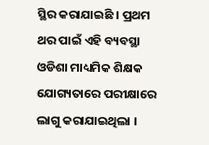ସ୍ଥିର କରାଯାଇଛି । ପ୍ରଥମ ଥର ପାଇଁ ଏହି ବ୍ୟବସ୍ଥା ଓଡିଶା ମାଧ୍ୟମିକ ଶିକ୍ଷକ ଯୋଗ୍ୟତାରେ ପରୀକ୍ଷାରେ ଲାଗୁ କରାଯାଇଥିଲା ।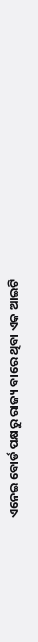ଏନେଇ ବୋର୍ଡ ପକ୍ଷରୁ ରାଜ୍ୟ ବାରେ ଥିବା ଏକ ଆଇଟି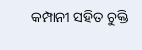କମ୍ପାନୀ ସହିତ ଚୁକ୍ତି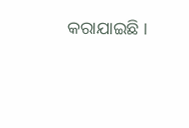କରାଯାଇଛି ।